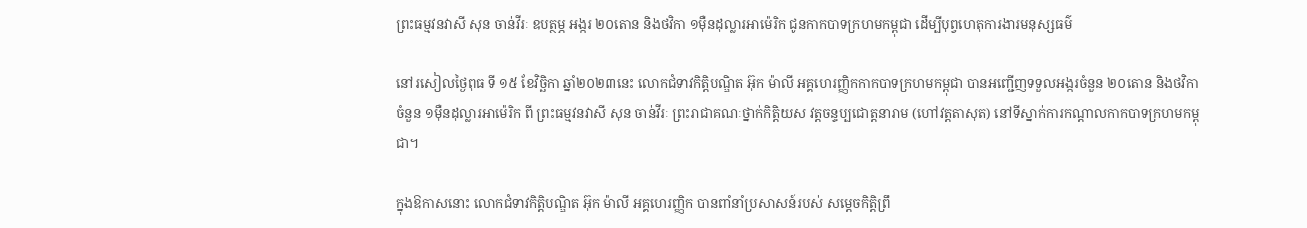ព្រះធម្មវនវាសី សុន ចាន់វីរៈ ឧបត្ថម្ភ អង្ករ ២០តោន និងថវិកា ១ម៉ឺនដុល្លារអាម៉េរិក ជូនកាកបាទក្រហមកម្ពុជា ដើម្បីបុព្វហេតុការងារមនុស្សធម៌

នៅរសៀលថ្ងៃពុធ ទី ១៥ ខែវិច្ឆិកា ឆ្នាំ២០២៣នេះ លោកជំទាវកិត្តិបណ្ឌិត អ៊ុក ម៉ាលី អគ្គហេរញ្ញិកកាកបាទក្រហមកម្ពុជា បានអញ្ជើញទទួលអង្ករចំនួន ២០តោន និងថវិកាចំនួន ១ម៉ឺនដុល្លារអាម៉េរិក ពី ព្រះធម្មវនវាសី សុន ចាន់វីរៈ ព្រះរាជាគណៈថ្នាក់កិត្តិយស វត្តចន្ទប្បជោត្តនារាម (ហៅវត្តតាសុត) នៅទីស្នាក់ការកណ្តាលកាកបាទក្រហមកម្ពុជា។

ក្នុងឱកាសនោះ លោកជំទាវកិត្តិបណ្ឌិត អ៊ុក ម៉ាលី អគ្គហេរញ្ញិក បានពាំនាំប្រសាសន៍របស់ សម្តេចកិត្តិព្រឹ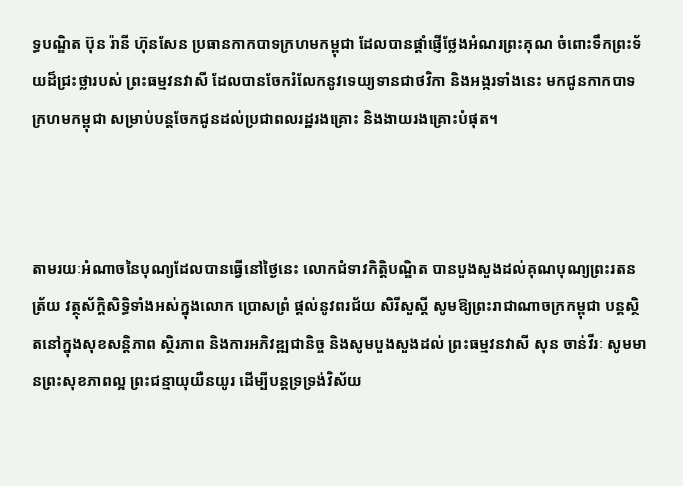ទ្ធបណ្ឌិត ប៊ុន រ៉ានី ហ៊ុនសែន ប្រធានកាកបាទក្រហមកម្ពុជា ដែលបានផ្តាំផ្ញើថ្លែងអំណរព្រះគុណ ចំពោះទឹកព្រះទ័យដ៏ជ្រះថ្លារបស់ ព្រះធម្មវនវាសី ដែលបានចែករំលែកនូវទេយ្យទានជាថវិកា និងអង្ករទាំងនេះ មកជូនកាកបាទក្រហមកម្ពុជា សម្រាប់បន្តចែកជូនដល់ប្រជាពលរដ្ឋរងគ្រោះ និងងាយរងគ្រោះបំផុត។



តាមរយៈអំណាចនៃបុណ្យដែលបានធ្វើនៅថ្ងៃនេះ លោកជំទាវកិត្តិបណ្ឌិត បានបួងសួងដល់គុណបុណ្យព្រះរតនត្រ័យ វត្ថុស័ក្តិសិទ្ធិទាំងអស់ក្នុងលោក ប្រោសព្រំ ផ្តល់នូវពរជ័យ សិរីសួស្តី សូមឱ្យព្រះរាជាណាចក្រកម្ពុជា បន្តស្ថិតនៅក្នុងសុខសន្តិភាព ស្ថិរភាព និងការអភិវឌ្ឍជានិច្ច និងសូមបួងសួងដល់ ព្រះធម្មវនវាសី សុន ចាន់វីរៈ សូមមានព្រះសុខភាពល្អ ព្រះជន្មាយុយឺនយូរ ដើម្បីបន្តទ្រទ្រង់វិស័យ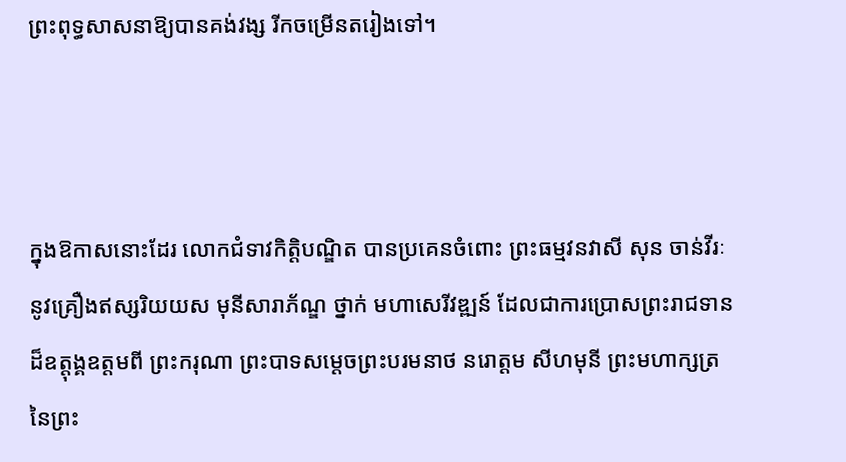ព្រះពុទ្ធសាសនាឱ្យបានគង់វង្ស រីកចម្រើនតរៀងទៅ។



ក្នុងឱកាសនោះដែរ លោកជំទាវកិត្តិបណ្ឌិត បានប្រគេនចំពោះ ព្រះធម្មវនវាសី សុន ចាន់វីរៈ នូវគ្រឿងឥស្សរិយយស មុនីសារាភ័ណ្ឌ ថ្នាក់ មហាសេរីវឌ្ឍន៍ ដែលជាការប្រោសព្រះរាជទានដ៏ឧត្តុង្គឧត្តមពី ព្រះករុណា ព្រះបាទសម្តេចព្រះបរមនាថ នរោត្តម សីហមុនី ព្រះមហាក្សត្រនៃព្រះ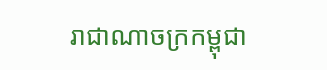រាជាណាចក្រកម្ពុជា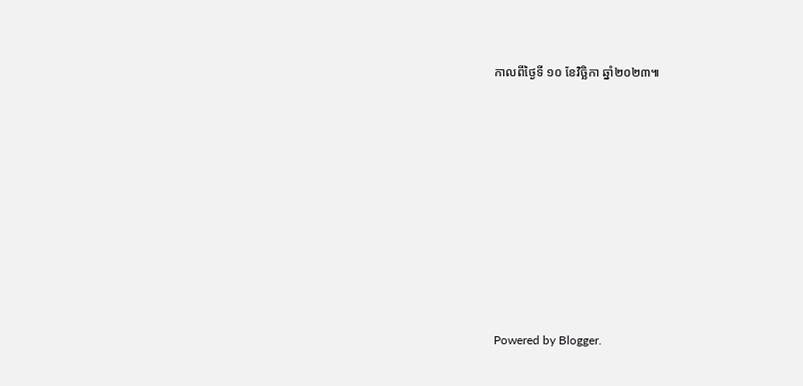កាលពីថ្ងៃទី ១០ ខែវិច្ឆិកា ឆ្នាំ២០២៣៕









Powered by Blogger.